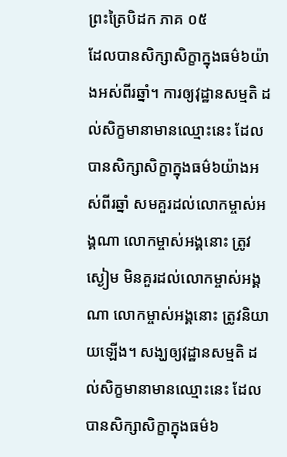ព្រះត្រៃបិដក ភាគ ០៥
ដែលបានសិក្សាសិក្ខាក្នុងធម៌៦យ៉ាងអស់ពីរឆ្នាំ។ ការឲ្យវុដ្ឋានសម្មតិ ដល់សិក្ខមានាមានឈ្មោះនេះ ដែលបានសិក្សាសិក្ខាក្នុងធម៌៦យ៉ាងអស់ពីរឆ្នាំ សមគួរដល់លោកម្ចាស់អង្គណា លោកម្ចាស់អង្គនោះ ត្រូវស្ងៀម មិនគួរដល់លោកម្ចាស់អង្គណា លោកម្ចាស់អង្គនោះ ត្រូវនិយាយឡើង។ សង្ឃឲ្យវុដ្ឋានសម្មតិ ដល់សិក្ខមានាមានឈ្មោះនេះ ដែលបានសិក្សាសិក្ខាក្នុងធម៌៦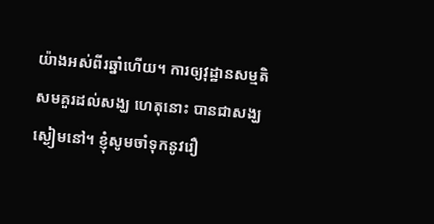យ៉ាងអស់ពីរឆ្នាំហើយ។ ការឲ្យវុដ្ឋានសម្មតិ សមគួរដល់សង្ឃ ហេតុនោះ បានជាសង្ឃស្ងៀមនៅ។ ខ្ញុំសូមចាំទុកនូវរឿ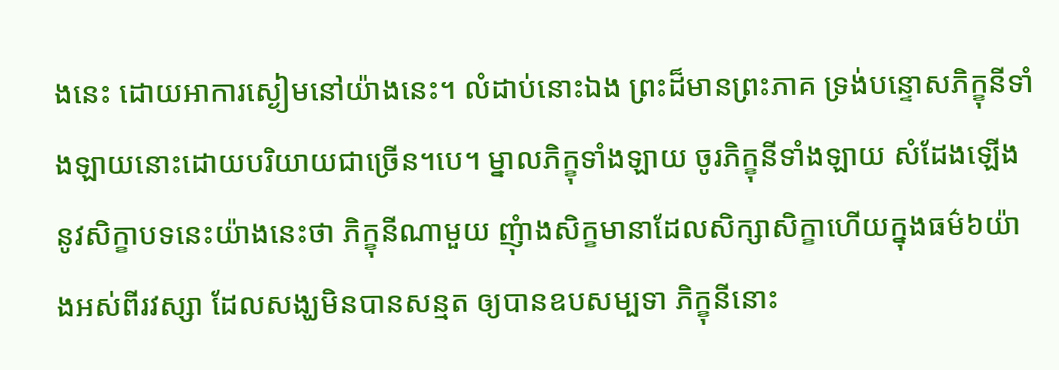ងនេះ ដោយអាការស្ងៀមនៅយ៉ាងនេះ។ លំដាប់នោះឯង ព្រះដ៏មានព្រះភាគ ទ្រង់បន្ទោសភិក្ខុនីទាំងឡាយនោះដោយបរិយាយជាច្រើន។បេ។ ម្នាលភិក្ខុទាំងឡាយ ចូរភិក្ខុនីទាំងឡាយ សំដែងឡើងនូវសិក្ខាបទនេះយ៉ាងនេះថា ភិក្ខុនីណាមួយ ញុំាងសិក្ខមានាដែលសិក្សាសិក្ខាហើយក្នុងធម៌៦យ៉ាងអស់ពីរវស្សា ដែលសង្ឃមិនបានសន្មត ឲ្យបានឧបសម្បទា ភិក្ខុនីនោះ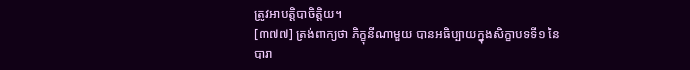ត្រូវអាបត្តិបាចិត្តិយ។
[៣៧៧] ត្រង់ពាក្យថា ភិក្ខុនីណាមួយ បានអធិប្បាយក្នុងសិក្ខាបទទី១ នៃបារា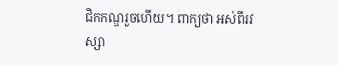ជិកកណ្ឌរួចហើយ។ ពាក្យថា អស់ពីរវស្សា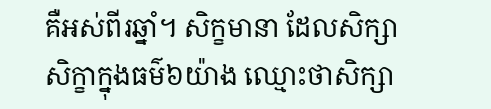គឺអស់ពីរឆ្នាំ។ សិក្ខមានា ដែលសិក្សាសិក្ខាក្នុងធម៌៦យ៉ាង ឈ្មោះថាសិក្សា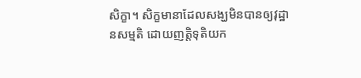សិក្ខា។ សិក្ខមានាដែលសង្ឃមិនបានឲ្យវុដ្ឋានសម្មតិ ដោយញត្តិទុតិយក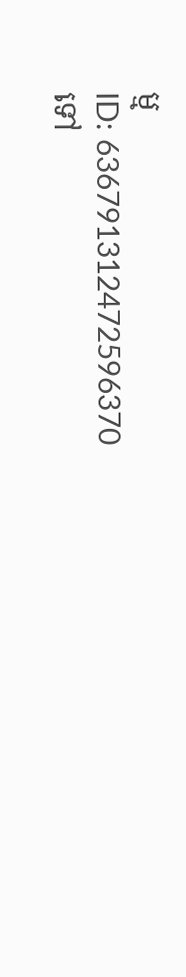ម្ម
ID: 636791312472596370
ទៅ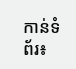កាន់ទំព័រ៖